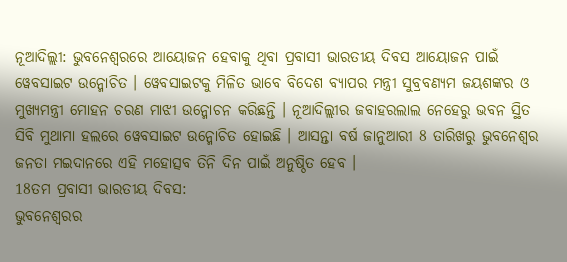ନୂଆଦିଲ୍ଲୀ: ଭୁବନେଶ୍ବରରେ ଆୟୋଜନ ହେବାକୁ ଥିବା ପ୍ରବାସୀ ଭାରତୀୟ ଦିବସ ଆୟୋଜନ ପାଇଁ ୱେବସାଇଟ ଉନ୍ମୋଚିତ । ୱେବସାଇଟକୁ ମିଳିତ ଭାବେ ବିଦେଶ ବ୍ୟାପର ମନ୍ତ୍ରୀ ସୁବ୍ରବଣ୍ୟମ ଜୟଶଙ୍କର ଓ ମୁଖ୍ୟମନ୍ତ୍ରୀ ମୋହନ ଚରଣ ମାଝୀ ଉନ୍ମୋଚନ କରିଛନ୍ତି । ନୂଆଦିଲ୍ଲୀର ଜବାହରଲାଲ ନେହେରୁ ଭବନ ସ୍ଥିତ ସିବି ମୁଥାମା ହଲରେ ୱେବସାଇଟ ଉନ୍ମୋଚିତ ହୋଇଛି । ଆସନ୍ତା ବର୍ଷ ଜାନୁଆରୀ 8 ତାରିଖରୁ ଭୁବନେଶ୍ୱର ଜନତା ମଇଦାନରେ ଏହି ମହୋତ୍ସବ ତିନି ଦିନ ପାଇଁ ଅନୁଷ୍ଠିତ ହେବ ।
18ତମ ପ୍ରବାସୀ ଭାରତୀୟ ଦିବସ:
ଭୁବନେଶ୍ୱରର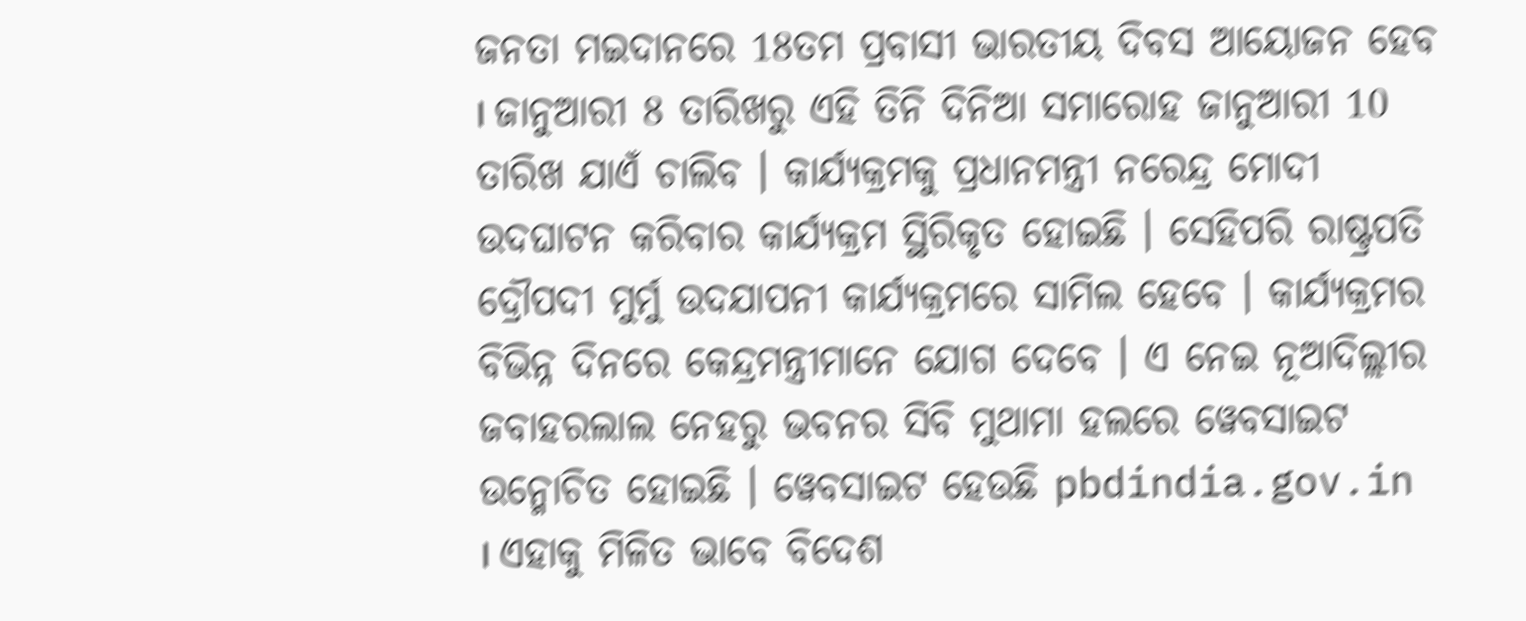ଜନତା ମଇଦାନରେ 18ତମ ପ୍ରବାସୀ ଭାରତୀୟ ଦିବସ ଆୟୋଜନ ହେବ । ଜାନୁଆରୀ 8 ତାରିଖରୁ ଏହି ତିନି ଦିନିଆ ସମାରୋହ ଜାନୁଆରୀ 10 ତାରିଖ ଯାଏଁ ଚାଲିବ । କାର୍ଯ୍ୟକ୍ରମକୁ ପ୍ରଧାନମନ୍ତ୍ରୀ ନରେନ୍ଦ୍ର ମୋଦୀ ଉଦଘାଟନ କରିବାର କାର୍ଯ୍ୟକ୍ରମ ସ୍ଥିରିକୃତ ହୋଇଛି । ସେହିପରି ରାଷ୍ଟ୍ରପତି ଦ୍ରୌପଦୀ ମୁର୍ମୁ ଉଦଯାପନୀ କାର୍ଯ୍ୟକ୍ରମରେ ସାମିଲ ହେବେ । କାର୍ଯ୍ୟକ୍ରମର ବିଭିନ୍ନ ଦିନରେ କେନ୍ଦ୍ରମନ୍ତ୍ରୀମାନେ ଯୋଗ ଦେବେ । ଏ ନେଇ ନୂଆଦିଲ୍ଲୀର ଜବାହରଲାଲ ନେହରୁ ଭବନର ସିବି ମୁଥାମା ହଲରେ ୱେବସାଇଟ ଉନ୍ମୋଚିତ ହୋଇଛି । ୱେବସାଇଟ ହେଉଛି pbdindia.gov.in । ଏହାକୁ ମିଳିତ ଭାବେ ବିଦେଶ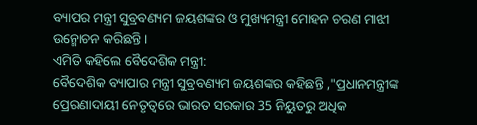ବ୍ୟାପର ମନ୍ତ୍ରୀ ସୁବ୍ରବଣ୍ୟମ ଜୟଶଙ୍କର ଓ ମୁଖ୍ୟମନ୍ତ୍ରୀ ମୋହନ ଚରଣ ମାଝୀ ଉନ୍ମୋଚନ କରିଛନ୍ତି ।
ଏମିତି କହିଲେ ବୈଦେଶିକ ମନ୍ତ୍ରୀ:
ବୈଦେଶିକ ବ୍ୟାପାର ମନ୍ତ୍ରୀ ସୁବ୍ରବଣ୍ୟମ ଜୟଶଙ୍କର କହିଛନ୍ତି ,"ପ୍ରଧାନମନ୍ତ୍ରୀଙ୍କ ପ୍ରେରଣାଦାୟୀ ନେତୃତ୍ୱରେ ଭାରତ ସରକାର 35 ନିୟୁତରୁ ଅଧିକ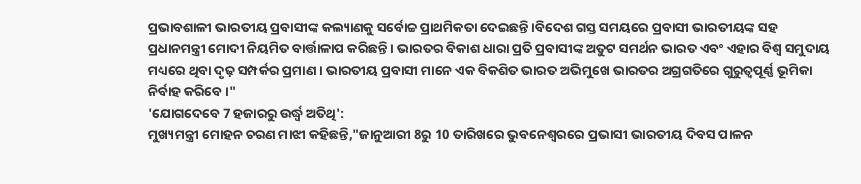ପ୍ରଭାବଶାଳୀ ଭାରତୀୟ ପ୍ରବାସୀଙ୍କ କଲ୍ୟାଣକୁ ସର୍ବୋଚ୍ଚ ପ୍ରାଥମିକତା ଦେଇଛନ୍ତି ।ବିଦେଶ ଗସ୍ତ ସମୟରେ ପ୍ରବାସୀ ଭାରତୀୟଙ୍କ ସହ ପ୍ରଧାନମନ୍ତ୍ରୀ ମୋଦୀ ନିୟମିତ ବାର୍ତ୍ତାଳାପ କରିଛନ୍ତି । ଭାରତର ବିକାଶ ଧାରା ପ୍ରତି ପ୍ରବାସୀଙ୍କ ଅତୁଟ ସମର୍ଥନ ଭାରତ ଏବଂ ଏହାର ବିଶ୍ୱ ସମୁଦାୟ ମଧ୍ୟରେ ଥିବା ଦୃଢ଼ ସମ୍ପର୍କର ପ୍ରମାଣ । ଭାରତୀୟ ପ୍ରବାସୀ ମାନେ ଏକ ବିକଶିତ ଭାରତ ଅଭିମୁଖେ ଭାରତର ଅଗ୍ରଗତିରେ ଗୁରୁତ୍ୱପୂର୍ଣ୍ଣ ଭୂମିକା ନିର୍ବାହ କରିବେ ।"
'ଯୋଗଦେବେ 7 ହଜାରରୁ ଉର୍ଦ୍ଧ୍ବ ଅତିଥି':
ମୁଖ୍ୟମନ୍ତ୍ରୀ ମୋହନ ଚରଣ ମାଝୀ କହିଛନ୍ତି,"ଜାନୁଆରୀ 8ରୁ 10 ତାରିଖରେ ଭୁବନେଶ୍ୱରରେ ପ୍ରଭାସୀ ଭାରତୀୟ ଦିବସ ପାଳନ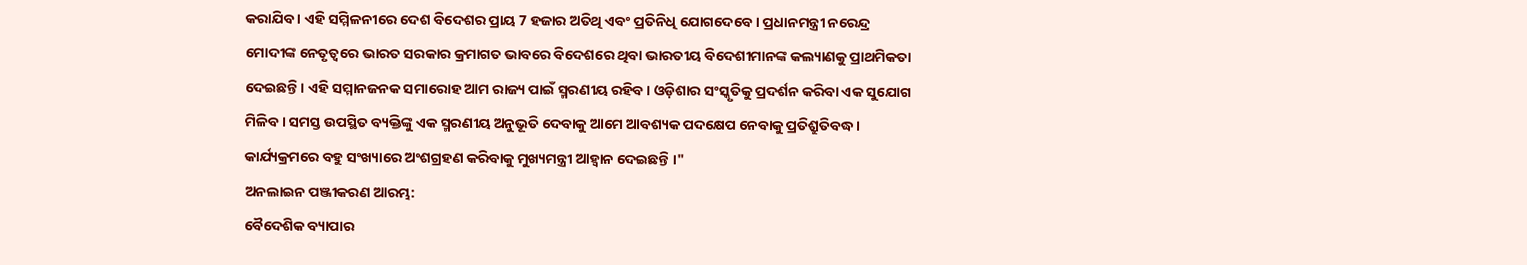କରାଯିବ । ଏହି ସମ୍ମିଳନୀରେ ଦେଶ ବିଦେଶର ପ୍ରାୟ 7 ହଜାର ଅତିଥି ଏବଂ ପ୍ରତିନିଧି ଯୋଗଦେବେ । ପ୍ରଧାନମନ୍ତ୍ରୀ ନରେନ୍ଦ୍ର ମୋଦୀଙ୍କ ନେତୃତ୍ୱରେ ଭାରତ ସରକାର କ୍ରମାଗତ ଭାବରେ ବିଦେଶରେ ଥିବା ଭାରତୀୟ ବିଦେଶୀମାନଙ୍କ କଲ୍ୟାଣକୁ ପ୍ରାଥମିକତା ଦେଇଛନ୍ତି । ଏହି ସମ୍ମାନଜନକ ସମାରୋହ ଆମ ରାଜ୍ୟ ପାଇଁ ସ୍ମରଣୀୟ ରହିବ । ଓଡ଼ିଶାର ସଂସ୍କୃତିକୁ ପ୍ରଦର୍ଶନ କରିବା ଏକ ସୁଯୋଗ ମିଳିବ । ସମସ୍ତ ଉପସ୍ଥିତ ବ୍ୟକ୍ତିଙ୍କୁ ଏକ ସ୍ମରଣୀୟ ଅନୁଭୂତି ଦେବାକୁ ଆମେ ଆବଶ୍ୟକ ପଦକ୍ଷେପ ନେବାକୁ ପ୍ରତିଶ୍ରୁତିବଦ୍ଧ । କାର୍ଯ୍ୟକ୍ରମରେ ବହୁ ସଂଖ୍ୟାରେ ଅଂଶଗ୍ରହଣ କରିବାକୁ ମୁଖ୍ୟମନ୍ତ୍ରୀ ଆହ୍ୱାନ ଦେଇଛନ୍ତି ।"
ଅନଲାଇନ ପଞ୍ଜୀକରଣ ଆରମ୍ଭ:
ବୈଦେଶିକ ବ୍ୟାପାର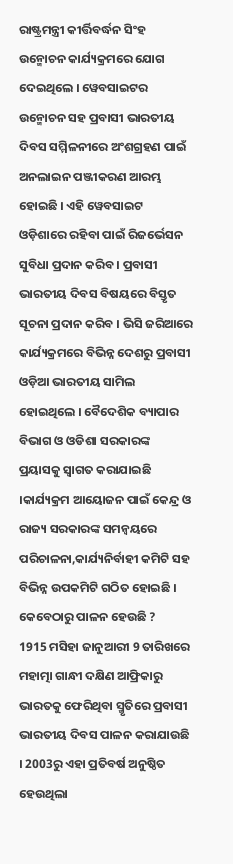ରାଷ୍ଟ୍ରମନ୍ତ୍ରୀ କୀର୍ତ୍ତିବର୍ଦ୍ଧନ ସିଂହ ଉନ୍ମୋଚନ କାର୍ଯ୍ୟକ୍ରମରେ ଯୋଗ ଦେଇଥିଲେ । ୱେବସାଇଟର ଉନ୍ମୋଚନ ସହ ପ୍ରବାସୀ ଭାରତୀୟ ଦିବସ ସମ୍ମିଳନୀରେ ଅଂଶଗ୍ରହଣ ପାଇଁ ଅନଲାଇନ ପଞ୍ଜୀକରଣ ଆରମ୍ଭ ହୋଇଛି । ଏହି ୱେବସାଇଟ ଓଡ଼ିଶାରେ ରହିବା ପାଇଁ ରିଜର୍ଭେସନ ସୁବିଧା ପ୍ରଦାନ କରିବ । ପ୍ରବାସୀ ଭାରତୀୟ ଦିବସ ବିଷୟରେ ବିସ୍ତୃତ ସୂଚନା ପ୍ରଦାନ କରିବ । ଭିସି ଜରିଆରେ କାର୍ଯ୍ୟକ୍ରମରେ ବିଭିନ୍ନ ଦେଶରୁ ପ୍ରବାସୀ ଓଡ଼ିଆ ଭାରତୀୟ ସାମିଲ ହୋଇଥିଲେ । ବୈଦେଶିକ ବ୍ୟାପାର ବିଭାଗ ଓ ଓଡିଶା ସରକାରଙ୍କ ପ୍ରୟାସକୁ ସ୍ୱାଗତ କରାଯାଇଛି ।କାର୍ଯ୍ୟକ୍ରମ ଆୟୋଜନ ପାଇଁ କେନ୍ଦ୍ର ଓ ରାଜ୍ୟ ସରକାରଙ୍କ ସମନ୍ୱୟରେ ପରିଚାଳନା,କାର୍ଯ୍ୟନିର୍ବାହୀ କମିଟି ସହ ବିଭିନ୍ନ ଉପକମିଟି ଗଠିତ ହୋଇଛି ।
କେବେଠାରୁ ପାଳନ ହେଉଛି ?
1915 ମସିହା ଜାନୁଆରୀ 9 ତାରିଖରେ ମହାତ୍ମା ଗାନ୍ଧୀ ଦକ୍ଷିଣ ଆଫ୍ରିକାରୁ ଭାରତକୁ ଫେରିଥିବା ସ୍ମୃତିରେ ପ୍ରବାସୀ ଭାରତୀୟ ଦିବସ ପାଳନ କରାଯାଉଛି । 2003ରୁ ଏହା ପ୍ରତିବର୍ଷ ଅନୁଷ୍ଠିତ ହେଉଥିଲା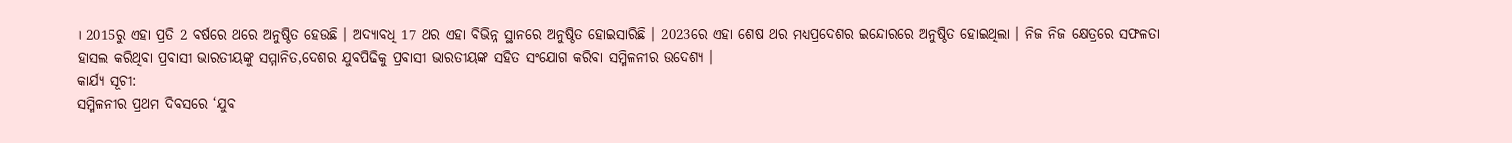। 2015ରୁ ଏହା ପ୍ରତି 2 ବର୍ଷରେ ଥରେ ଅନୁଷ୍ଠିତ ହେଉଛି । ଅଦ୍ୟାବଧି 17 ଥର ଏହା ବିଭିନ୍ନ ସ୍ଥାନରେ ଅନୁଷ୍ଠିତ ହୋଇସାରିଛି । 2023ରେ ଏହା ଶେଷ ଥର ମଧ୍ୟପ୍ରଦେଶର ଇନ୍ଦୋରରେ ଅନୁଷ୍ଠିତ ହୋଇଥିଲା । ନିଜ ନିଜ କ୍ଷେତ୍ରରେ ସଫଳତା ହାସଲ କରିଥିବା ପ୍ରବାସୀ ଭାରତୀୟଙ୍କୁ ସମ୍ମାନିତ,ଦେଶର ଯୁବପିଢିକୁ ପ୍ରବାସୀ ଭାରତୀୟଙ୍କ ସହିତ ସଂଯୋଗ କରିବା ସମ୍ମିଳନୀର ଉଦେଶ୍ୟ ।
କାର୍ଯ୍ୟ ସୂଚୀ:
ସମ୍ମିଳନୀର ପ୍ରଥମ ଦିବସରେ ‘ଯୁବ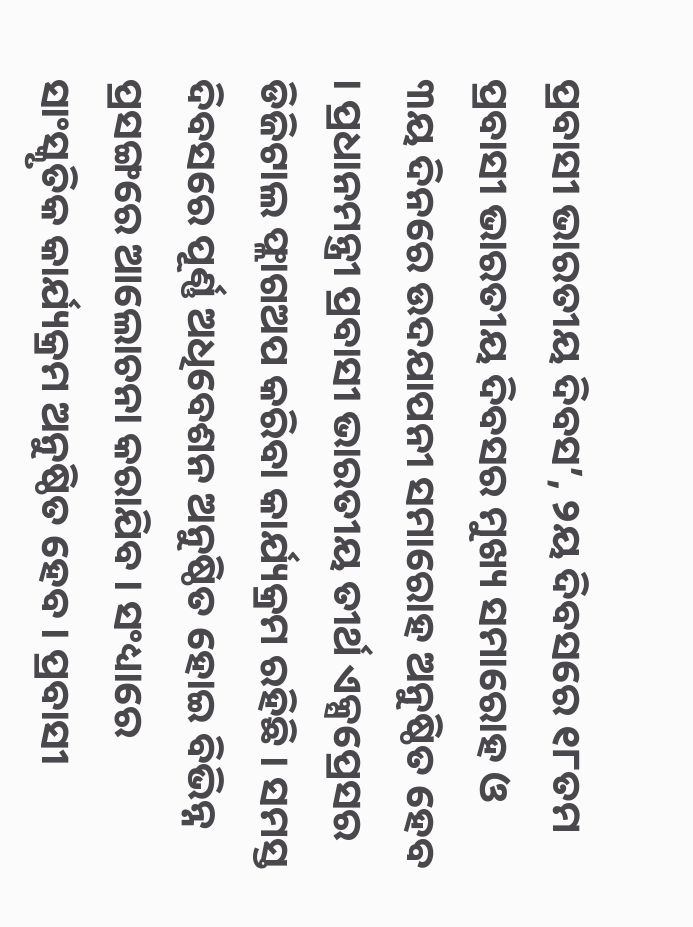ପ୍ରବାସୀ ଭାରତୀୟ ଦିବସ’, ୨ୟ ଦିବସରେ ୧୮ତମ ପ୍ରବାସୀ ଭାରତୀୟ ଦିବସର ମୁଖ୍ୟ ସମାରୋହ ଓ ୩ୟ ଦିନରେ ଉଦଯାପନୀ ସମାରୋହ ଅନୁଷ୍ଠିତ ହେବ । ପ୍ରଧାନମନ୍ତ୍ରୀ ପ୍ରବାସୀ ଭାରତୀୟ ତୀର୍ଥ ଏକ୍ସପ୍ରେସର ଡିଜିଟାଲ ଫ୍ଲାଗଅପ କରିବା କାର୍ଯ୍ୟକ୍ରମ ରହିଛି । ସମସ୍ତ ଦିବସରେ ପୂର୍ଣ୍ଣ ଅଧିବେଶନ ଅନୁଷ୍ଠିତ ହୋଇ ବିଭିନ୍ନ ପ୍ରସଙ୍ଗରେ ଆଲୋଚନା କରାଯିବ । ସଂଧ୍ୟାରେ ସାଂସ୍କୃତିକ କାର୍ଯ୍ୟକ୍ରମ ଅନୁଷ୍ଠିତ ହେବ । ପ୍ରବାସୀ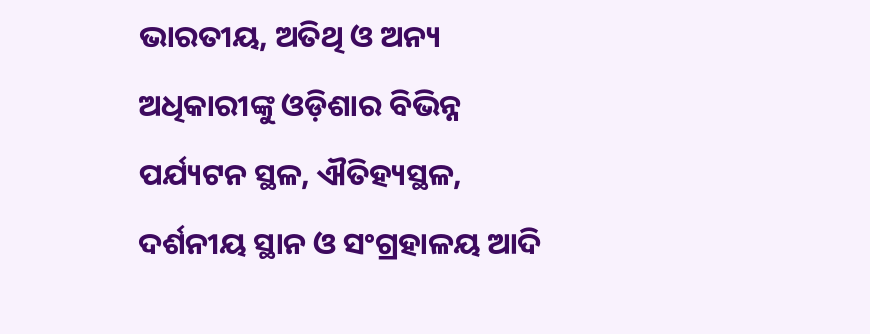ଭାରତୀୟ, ଅତିଥି ଓ ଅନ୍ୟ ଅଧିକାରୀଙ୍କୁ ଓଡ଼ିଶାର ବିଭିନ୍ନ ପର୍ଯ୍ୟଟନ ସ୍ଥଳ, ଐତିହ୍ୟସ୍ଥଳ, ଦର୍ଶନୀୟ ସ୍ଥାନ ଓ ସଂଗ୍ରହାଳୟ ଆଦି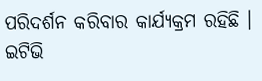ପରିଦର୍ଶନ କରିବାର କାର୍ଯ୍ୟକ୍ରମ ରହିଛି ।
ଇଟିଭି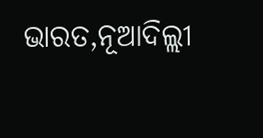ଭାରତ,ନୂଆଦିଲ୍ଲୀ